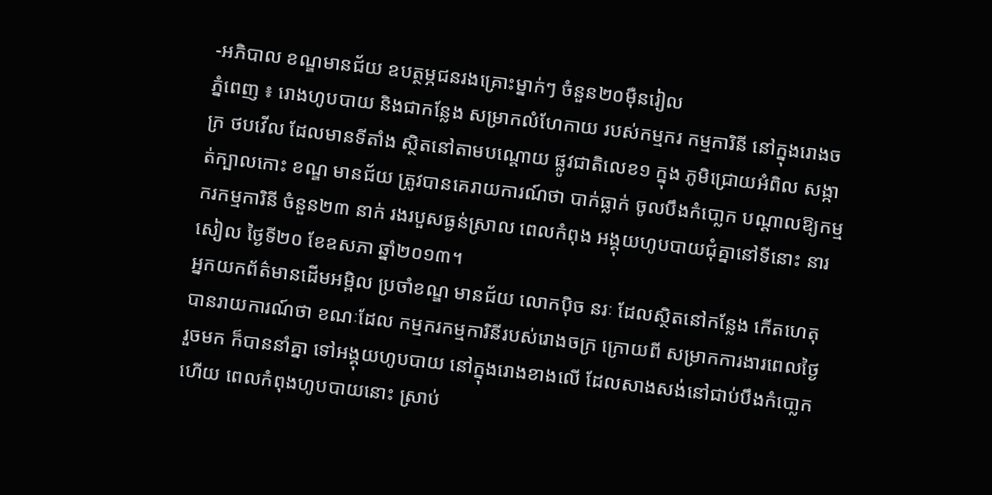-អភិបាល ខណ្ឌមានជ័យ ឧបត្ថម្ភជនរងគ្រោះម្នាក់ៗ ចំនួន២០ម៉ឺនរៀល
ភ្នំពេញ ៖ រោងហូបបាយ និងជាកន្លែង សម្រាកលំហែកាយ របស់កម្មករ កម្មការិនី នៅក្នុងរោងចក្រ ថបវើល ដែលមានទីតាំង ស្ថិតនៅតាមបណ្ដោយ ផ្លូវជាតិលេខ១ ក្នុង ភូមិជ្រោយអំពិល សង្កាត់ក្បាលកោះ ខណ្ឌ មានជ័យ ត្រូវបានគេរាយការណ៍ថា បាក់ធ្លាក់ ចូលបឹងកំបោ្លក បណ្ដាលឱ្យកម្មករកម្មការិនី ចំនួន២៣ នាក់ រងរបួសធ្ងន់ស្រាល ពេលកំពុង អង្គុយហូបបាយជុំគ្នានៅទីនោះ នារសៀល ថ្ងៃទី២០ ខែឧសភា ឆ្នាំ២០១៣។
អ្នកយកព័ត៌មានដើមអម្ពិល ប្រចាំខណ្ឌ មានជ័យ លោកប៉ិច នរៈ ដែលស្ថិតនៅកន្លែង កើតហេតុ បានរាយការណ៍ថា ខណៈដែល កម្មករកម្មការិនីរបស់រោងចក្រ ក្រោយពី សម្រាកការងារពេលថ្ងៃ រួចមក ក៏បាននាំគ្នា ទៅអង្គុយហូបបាយ នៅក្នុងរោងខាងលើ ដែលសាងសង់នៅជាប់បឹងកំបោ្លក ហើយ ពេលកំពុងហូបបាយនោះ ស្រាប់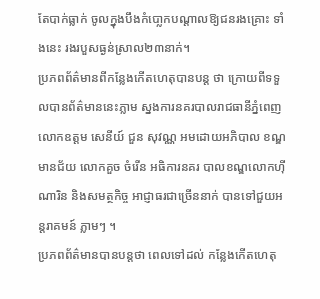តែបាក់ធ្លាក់ ចូលក្នុងបឹងកំបោ្លកបណ្ដាលឱ្យជនរងគ្រោះ ទាំងនេះ រងរបួសធ្ងន់ស្រាល២៣នាក់។
ប្រភពព័ត៌មានពីកន្លែងកើតហេតុបានបន្ដ ថា ក្រោយពីទទួលបានព័ត៌មាននេះភ្លាម ស្នងការនគរបាលរាជធានីភ្នំពេញ លោកឧត្ដម សេនីយ៍ ជួន សុវណ្ណ អមដោយអភិបាល ខណ្ឌមានជ័យ លោកគួច ចំរើន អធិការនគរ បាលខណ្ឌលោកហ៊ី ណារិន និងសមត្ថកិច្ច អាជ្ញាធរជាច្រើននាក់ បានទៅជួយអន្ដរាគមន៍ ភ្លាមៗ ។
ប្រភពព័ត៌មានបានបន្ដថា ពេលទៅដល់ កន្លែងកើតហេតុ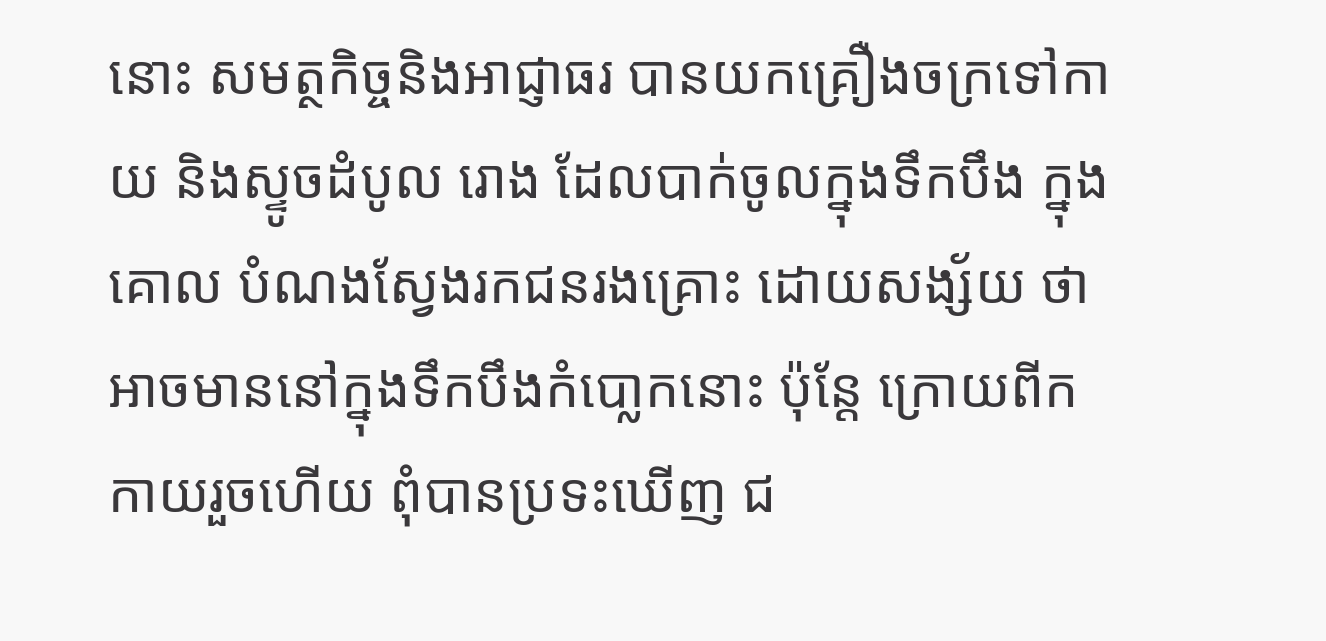នោះ សមត្ថកិច្ចនិងអាជ្ញាធរ បានយកគ្រឿងចក្រទៅកាយ និងស្ទូចដំបូល រោង ដែលបាក់ចូលក្នុងទឹកបឹង ក្នុងគោល បំណងស្វែងរកជនរងគ្រោះ ដោយសង្ស័យ ថា អាចមាននៅក្នុងទឹកបឹងកំបោ្លកនោះ ប៉ុន្ដែ ក្រោយពីកកាយរួចហើយ ពុំបានប្រទះឃើញ ជ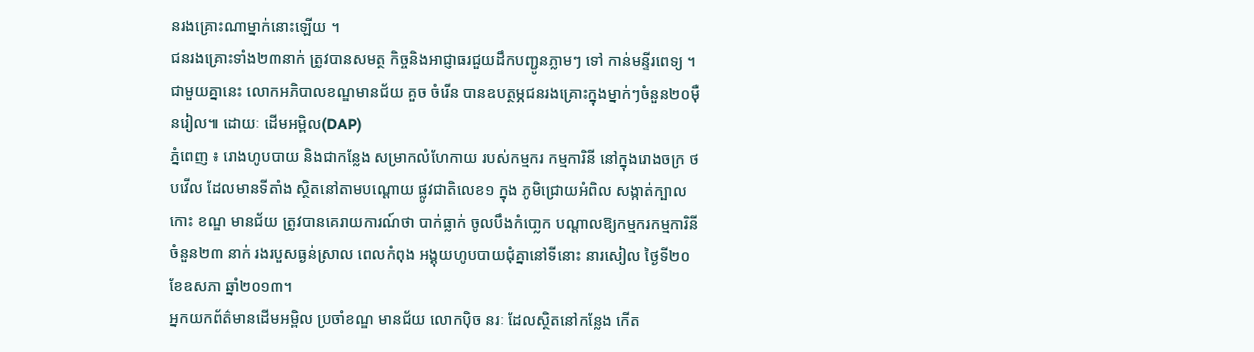នរងគ្រោះណាម្នាក់នោះឡើយ ។
ជនរងគ្រោះទាំង២៣នាក់ ត្រូវបានសមត្ថ កិច្ចនិងអាជ្ញាធរជួយដឹកបញ្ជូនភ្លាមៗ ទៅ កាន់មន្ទីរពេទ្យ ។ ជាមួយគ្នានេះ លោកអភិបាលខណ្ឌមានជ័យ គួច ចំរើន បានឧបត្ថម្ភជនរងគ្រោះក្នុងម្នាក់ៗចំនួន២០ម៉ឺនរៀល៕ ដោយៈ ដើមអម្ពិល(DAP)
ភ្នំពេញ ៖ រោងហូបបាយ និងជាកន្លែង សម្រាកលំហែកាយ របស់កម្មករ កម្មការិនី នៅក្នុងរោងចក្រ ថបវើល ដែលមានទីតាំង ស្ថិតនៅតាមបណ្ដោយ ផ្លូវជាតិលេខ១ ក្នុង ភូមិជ្រោយអំពិល សង្កាត់ក្បាលកោះ ខណ្ឌ មានជ័យ ត្រូវបានគេរាយការណ៍ថា បាក់ធ្លាក់ ចូលបឹងកំបោ្លក បណ្ដាលឱ្យកម្មករកម្មការិនី ចំនួន២៣ នាក់ រងរបួសធ្ងន់ស្រាល ពេលកំពុង អង្គុយហូបបាយជុំគ្នានៅទីនោះ នារសៀល ថ្ងៃទី២០ ខែឧសភា ឆ្នាំ២០១៣។
អ្នកយកព័ត៌មានដើមអម្ពិល ប្រចាំខណ្ឌ មានជ័យ លោកប៉ិច នរៈ ដែលស្ថិតនៅកន្លែង កើត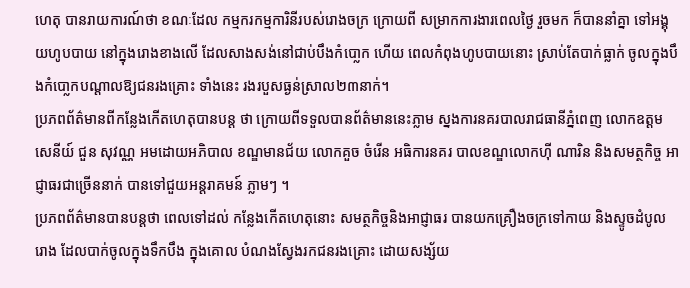ហេតុ បានរាយការណ៍ថា ខណៈដែល កម្មករកម្មការិនីរបស់រោងចក្រ ក្រោយពី សម្រាកការងារពេលថ្ងៃ រួចមក ក៏បាននាំគ្នា ទៅអង្គុយហូបបាយ នៅក្នុងរោងខាងលើ ដែលសាងសង់នៅជាប់បឹងកំបោ្លក ហើយ ពេលកំពុងហូបបាយនោះ ស្រាប់តែបាក់ធ្លាក់ ចូលក្នុងបឹងកំបោ្លកបណ្ដាលឱ្យជនរងគ្រោះ ទាំងនេះ រងរបួសធ្ងន់ស្រាល២៣នាក់។
ប្រភពព័ត៌មានពីកន្លែងកើតហេតុបានបន្ដ ថា ក្រោយពីទទួលបានព័ត៌មាននេះភ្លាម ស្នងការនគរបាលរាជធានីភ្នំពេញ លោកឧត្ដម សេនីយ៍ ជួន សុវណ្ណ អមដោយអភិបាល ខណ្ឌមានជ័យ លោកគួច ចំរើន អធិការនគរ បាលខណ្ឌលោកហ៊ី ណារិន និងសមត្ថកិច្ច អាជ្ញាធរជាច្រើននាក់ បានទៅជួយអន្ដរាគមន៍ ភ្លាមៗ ។
ប្រភពព័ត៌មានបានបន្ដថា ពេលទៅដល់ កន្លែងកើតហេតុនោះ សមត្ថកិច្ចនិងអាជ្ញាធរ បានយកគ្រឿងចក្រទៅកាយ និងស្ទូចដំបូល រោង ដែលបាក់ចូលក្នុងទឹកបឹង ក្នុងគោល បំណងស្វែងរកជនរងគ្រោះ ដោយសង្ស័យ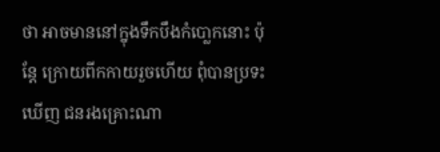ថា អាចមាននៅក្នុងទឹកបឹងកំបោ្លកនោះ ប៉ុន្ដែ ក្រោយពីកកាយរួចហើយ ពុំបានប្រទះឃើញ ជនរងគ្រោះណា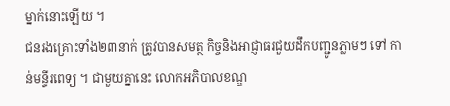ម្នាក់នោះឡើយ ។
ជនរងគ្រោះទាំង២៣នាក់ ត្រូវបានសមត្ថ កិច្ចនិងអាជ្ញាធរជួយដឹកបញ្ជូនភ្លាមៗ ទៅ កាន់មន្ទីរពេទ្យ ។ ជាមួយគ្នានេះ លោកអភិបាលខណ្ឌ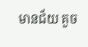មានជ័យ គួច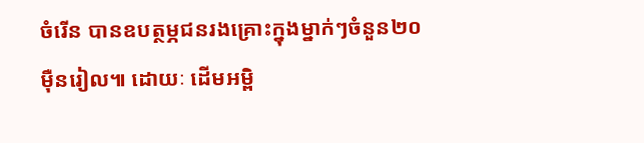ចំរើន បានឧបត្ថម្ភជនរងគ្រោះក្នុងម្នាក់ៗចំនួន២០ម៉ឺនរៀល៕ ដោយៈ ដើមអម្ពិ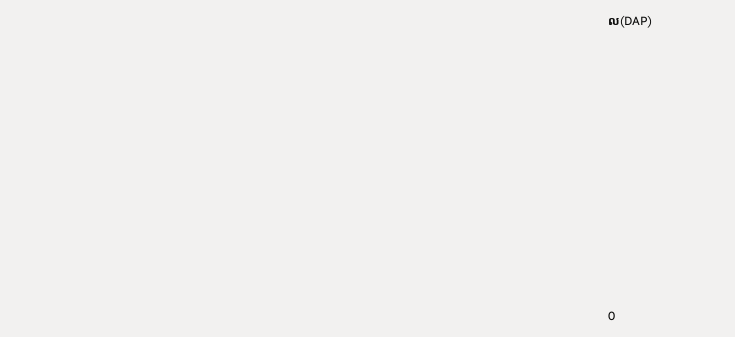ល(DAP)











0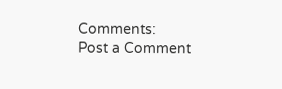Comments:
Post a Comment